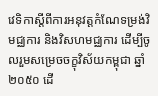វេទិកាស្តីពីការអនុវត្តកំណែទម្រង់វិមជ្ឈការ និងវិសហមជ្ឈការ ដើម្បីចូលរួមសម្រេចចក្ខុវិស័យកម្ពុជា ឆ្នាំ២០៥០ ដើ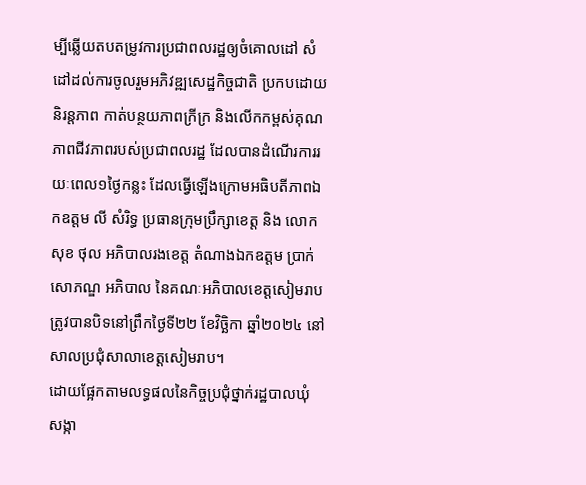ម្បីឆ្លើយតបតម្រូវការប្រជាពលរដ្ឋឲ្យចំគោលដៅ សំដៅដល់ការចូលរួមអភិវឌ្ឍសេដ្ឋកិច្ចជាតិ ប្រកបដោយនិរន្តភាព កាត់បន្ថយភាពក្រីក្រ និងលើកកម្ពស់គុណភាពជីវភាពរបស់ប្រជាពលរដ្ឋ ដែលបានដំណើរការរយៈពេល១ថ្ងៃកន្លះ ដែលធ្វើឡើងក្រោមអធិបតីភាពឯកឧត្តម លី សំរិទ្ធ ប្រធានក្រុមប្រឹក្សាខេត្ត និង លោក សុខ ថុល អភិបាលរងខេត្ត តំណាងឯកឧត្តម ប្រាក់ សោភណ្ឌ អភិបាល នៃគណៈអភិបាលខេត្តសៀមរាប ត្រូវបានបិទនៅព្រឹកថ្ងៃទី២២ ខែវិចិ្ឆកា ឆ្នាំ២០២៤ នៅសាលប្រជុំសាលាខេត្តសៀមរាប។
ដោយផ្អែកតាមលទ្ធផលនៃកិច្ចប្រជុំថ្នាក់រដ្ឋបាលឃុំ សង្កា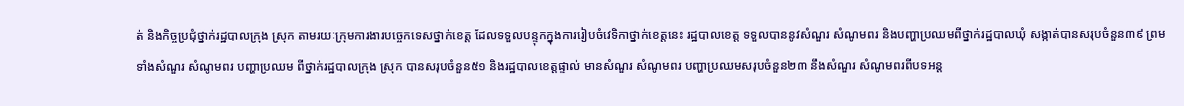ត់ និងកិច្ចប្រជុំថ្នាក់រដ្ឋបាលក្រុង ស្រុក តាមរយៈក្រុមការងារបច្ចេកទេសថ្នាក់ខេត្ត ដែលទទួលបន្ទុកក្នុងការរៀបចំវេទិកាថ្នាក់ខេត្តនេះ រដ្ឋបាលខេត្ត ទទួលបាននូវសំណួរ សំណូមពរ និងបញ្ហាប្រឈមពីថ្នាក់រដ្ឋបាលឃុំ សង្កាត់បានសរុបចំនួន៣៩ ព្រមទាំងសំណួរ សំណូមពរ បញ្ហាប្រឈម ពីថ្នាក់រដ្ឋបាលក្រុង ស្រុក បានសរុបចំនួន៥១ និងរដ្ឋបាលខេត្តផ្ទាល់ មានសំណួរ សំណូមពរ បញ្ហាប្រឈមសរុបចំនួន២៣ នឹងសំណួរ សំណូមពរពីបទអន្ត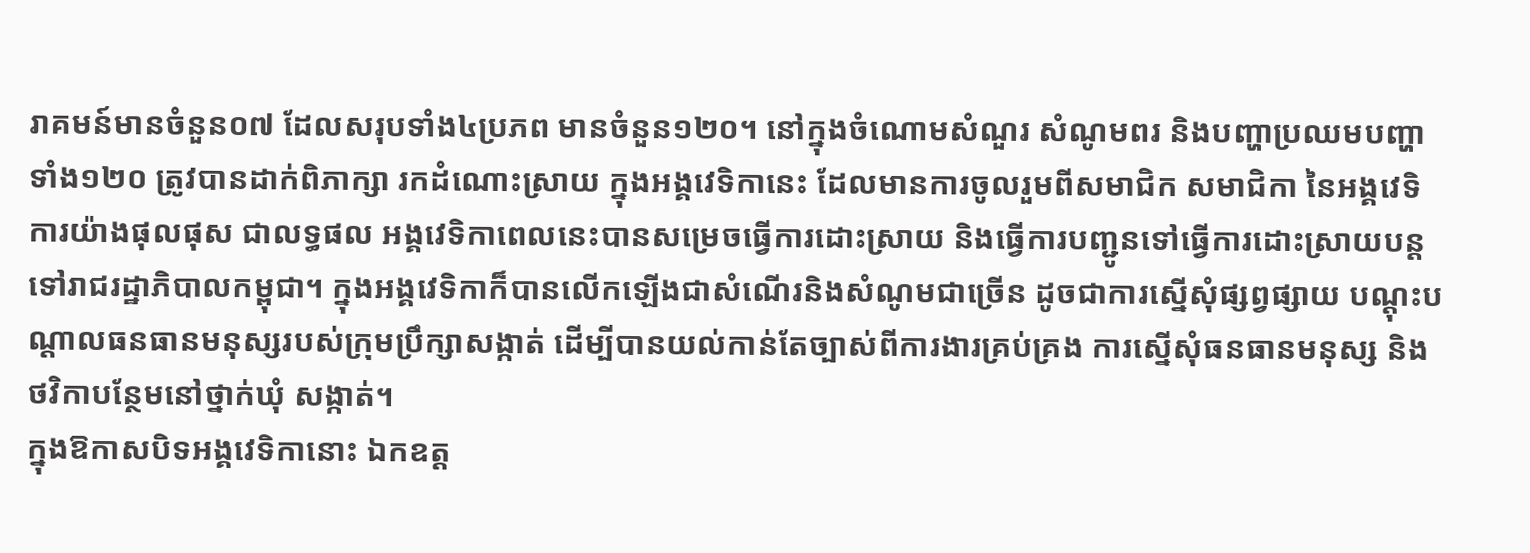រាគមន៍មានចំនួន០៧ ដែលសរុបទាំង៤ប្រភព មានចំនួន១២០។ នៅក្នុងចំណោមសំណួរ សំណូមពរ និងបញ្ហាប្រឈមបញ្ហាទាំង១២០ ត្រូវបានដាក់ពិភាក្សា រកដំណោះសា្រយ ក្នុងអង្គវេទិកានេះ ដែលមានការចូលរួមពីសមាជិក សមាជិកា នៃអង្គវេទិការយ៉ាងផុលផុស ជាលទ្ធផល អង្គវេទិកាពេលនេះបានសម្រេចធ្វើការដោះស្រាយ និងធ្វើការបញ្ជូនទៅធ្វើការដោះស្រាយបន្តទៅរាជរដ្ឋាភិបាលកម្ពុជា។ ក្នុងអង្គវេទិកាក៏បានលើកឡើងជាសំណើរនិងសំណូមជាច្រើន ដូចជាការស្នើសុំផ្សព្វផ្សាយ បណ្តុះបណ្តាលធនធានមនុស្សរបស់ក្រុមប្រឹក្សាសង្កាត់ ដើម្បីបានយល់កាន់តែច្បាស់ពីការងារគ្រប់គ្រង ការស្នើសុំធនធានមនុស្ស និងថវិកាបន្ថែមនៅថ្នាក់ឃុំ សង្កាត់។
ក្នុងឱកាសបិទអង្គវេទិកានោះ ឯកឧត្ត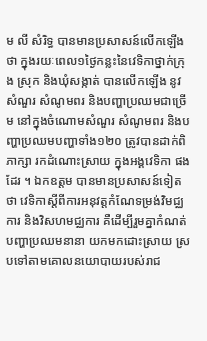ម លី សំរិទ្ធ បានមានប្រសាសន៍លើកឡើងថា ក្នុងរយៈពេល១ថ្ងៃកន្លះនៃវេទិកាថ្នាក់ក្រុង ស្រុក និងឃុំសង្កាត់ បានលើកឡើង នូវសំណួរ សំណូមពរ និងបញ្ហាប្រឈមជាច្រើម នៅក្នុងចំណោមសំណួរ សំណូមពរ និងបញ្ហាប្រឈមបញ្ហាទាំង១២០ ត្រូវបានដាក់ពិភាក្សា រកដំណោះសា្រយ ក្នុងអង្គវេទិកា ផងដែរ ។ ឯកឧត្ដម បានមានប្រសាសន៍ទៀតថា វេទិកាស្តីពីការអនុវត្តកំណែទម្រង់វិមជ្ឈការ និងវិសហមជ្ឈការ គឺដើម្បីរួមគ្នាកំណត់បញ្ហាប្រឈមនានា យកមកដោះស្រាយ ស្របទៅតាមគោលនយោបាយរបស់រាជ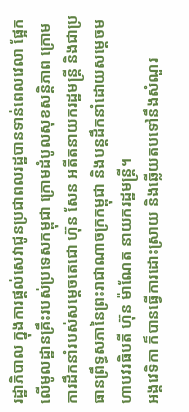រដ្ឋាភិបាល ក្នុងការផ្តល់សេវាជូនប្រជាពលរដ្ឋបានទាន់ពេលវេលា ផ្អែកលើមូលដ្ឋានគ្រឹះរបស់ប្រទេសកម្ពុជា ក្រោមដំបូលសុខសន្តិភាព ក្រោមការដឹកនាំរបស់សម្តេចតេជោ ហ៊ុន សែន អតីតនាយករដ្ឋមន្ត្រី និងជាប្រធានព្រឹទ្ធសភានៃព្រះរាជាណាចក្រកម្ពុជា និងបន្តដឹកនាំដោយសម្តេចមហាបវរធិបតី ហ៊ុន ម៉ាណែត នាយករដ្ឋមន្ត្រី។
អង្គវេទិកា ក៏បានធ្វើការដោះស្រាយ និងឆ្លើយតបទៅនឹងសំណួរ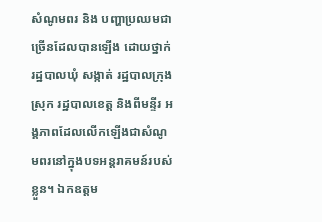សំណូមពរ និង បញ្ហាប្រឈមជាច្រើនដែលបានឡើង ដោយថ្នាក់រដ្ឋបាលឃុំ សង្កាត់ រដ្ឋបាលក្រុង ស្រុក រដ្ឋបាលខេត្ត និងពីមន្ទីរ អង្គភាពដែលលើកឡើងជាសំណូមពរនៅក្នុងបទអន្តរាគមន៍របស់ខ្លួន។ ឯកឧត្តម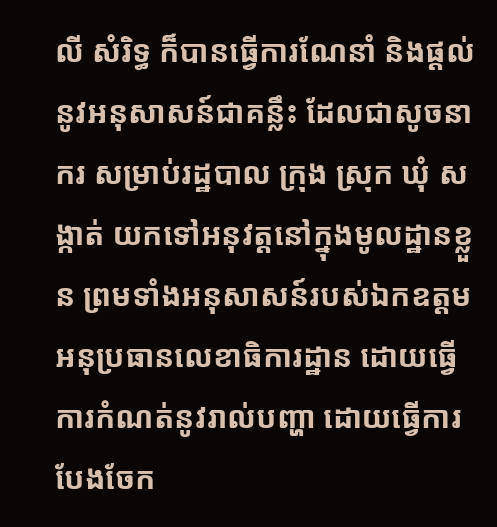លី សំរិទ្ធ ក៏បានធ្វើការណែនាំ និងផ្តល់នូវអនុសាសន៍ជាគន្លឹះ ដែលជាសូចនាករ សម្រាប់រដ្ឋបាល ក្រុង ស្រុក ឃុំ សង្កាត់ យកទៅអនុវត្តនៅក្នុងមូលដ្ឋានខ្លួន ព្រមទាំងអនុសាសន៍របស់ឯកឧត្តមអនុប្រធានលេខាធិការដ្ឋាន ដោយធ្វើការកំណត់នូវរាល់បញ្ហា ដោយធ្វើការបែងចែក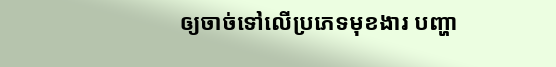ឲ្យចាច់ទៅលើប្រភេទមុខងារ បញ្ហា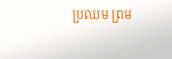ប្រឈម ព្រម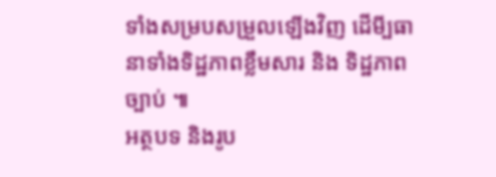ទាំងសម្របសម្រួលឡើងវិញ ដើមី្បធានាទាំងទិដ្ឋភាពខ្លឹមសារ និង ទិដ្ឋភាពច្បាប់ ៕
អត្ថបទ និងរូប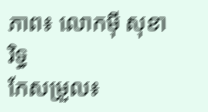ភាព៖ លោកម៉ី សុខារិទ្ធ
កែសម្រួល៖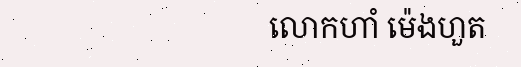លោកហាំ ម៉េងហួត